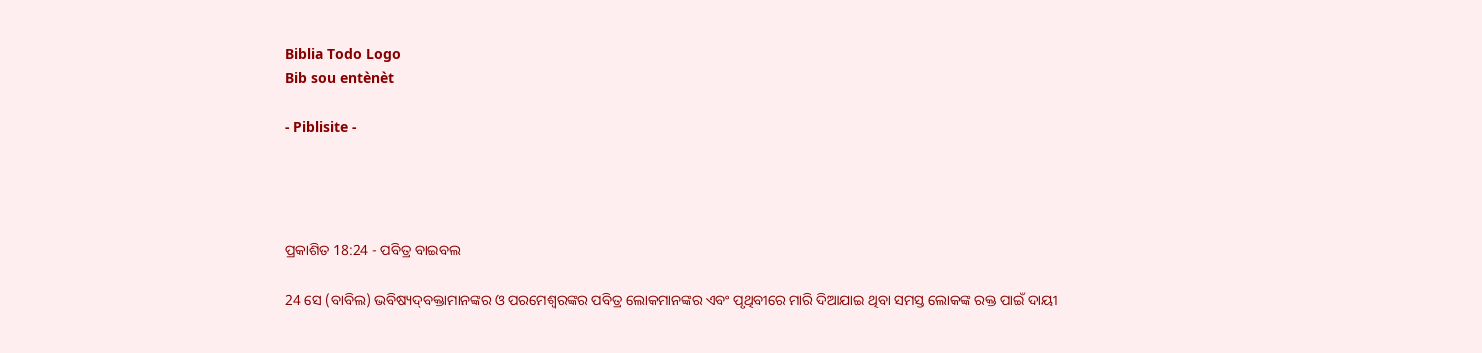Biblia Todo Logo
Bib sou entènèt

- Piblisite -




ପ୍ରକାଶିତ 18:24 - ପବିତ୍ର ବାଇବଲ

24 ସେ (ବାବିଲ) ଭବିଷ୍ୟ‌‌ଦ୍‌‌‌‌ବକ୍ତାମାନଙ୍କର ଓ ପରମେଶ୍ୱରଙ୍କର ପବିତ୍ର ଲୋକମାନଙ୍କର ଏବଂ ପୃଥିବୀରେ ମାରି ଦିଆଯାଇ ଥିବା ସମସ୍ତ ଲୋକଙ୍କ ରକ୍ତ ପାଇଁ ଦାୟୀ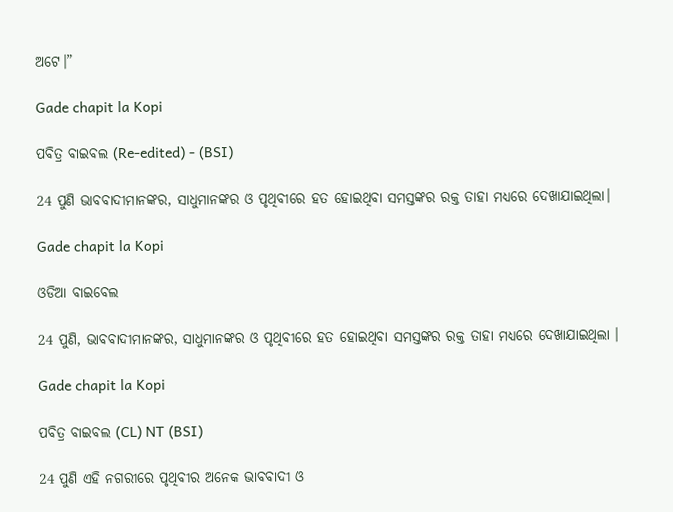ଅଟେ।”

Gade chapit la Kopi

ପବିତ୍ର ବାଇବଲ (Re-edited) - (BSI)

24 ପୁଣି ଭାବବାଦୀମାନଙ୍କର, ସାଧୁମାନଙ୍କର ଓ ପୃଥିବୀରେ ହତ ହୋଇଥିବା ସମସ୍ତଙ୍କର ରକ୍ତ ତାହା ମଧ୍ୟରେ ଦେଖାଯାଇଥିଲା।

Gade chapit la Kopi

ଓଡିଆ ବାଇବେଲ

24 ପୁଣି, ଭାବବାଦୀମାନଙ୍କର, ସାଧୁମାନଙ୍କର ଓ ପୃଥିବୀରେ ହତ ହୋଇଥିବା ସମସ୍ତଙ୍କର ରକ୍ତ ତାହା ମଧ୍ୟରେ ଦେଖାଯାଇଥିଲା ।

Gade chapit la Kopi

ପବିତ୍ର ବାଇବଲ (CL) NT (BSI)

24 ପୁଣି ଏହି ନଗରୀରେ ପୃଥିବୀର ଅନେକ ଭାବବାଦୀ ଓ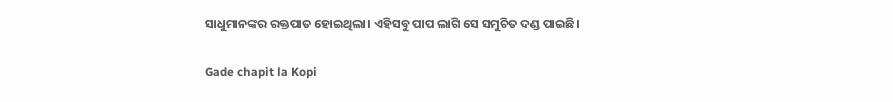ସାଧୁମାନଙ୍କର ରକ୍ତପାତ ହୋଇଥିଲା। ଏହିସବୁ ପାପ ଲାଗି ସେ ସମୁଚିତ ଦଣ୍ଡ ପାଇଛି।

Gade chapit la Kopi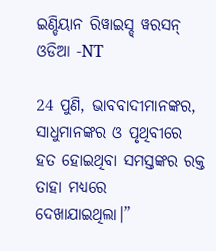ଇଣ୍ଡିୟାନ ରିୱାଇସ୍ଡ୍ ୱରସନ୍ ଓଡିଆ -NT

24 ପୁଣି, ଭାବବାଦୀମାନଙ୍କର, ସାଧୁମାନଙ୍କର ଓ ପୃଥିବୀରେ ହତ ହୋଇଥିବା ସମସ୍ତଙ୍କର ରକ୍ତ ତାହା ମଧ୍ୟରେ ଦେଖାଯାଇଥିଲା।”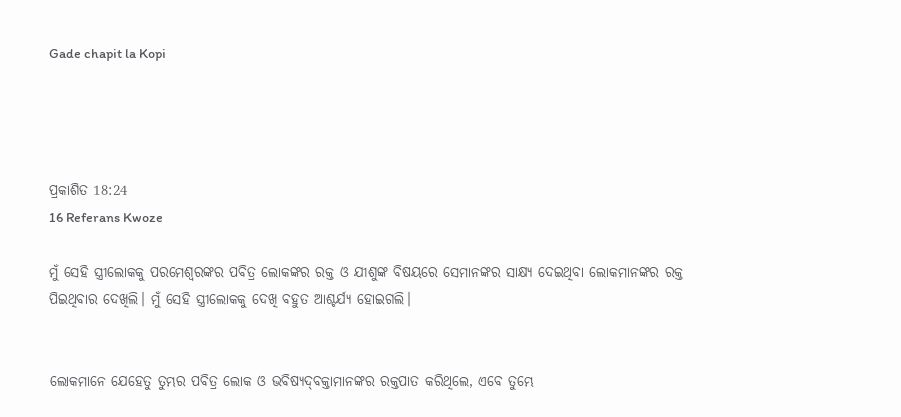Gade chapit la Kopi




ପ୍ରକାଶିତ 18:24
16 Referans Kwoze

ମୁଁ ସେହି ସ୍ତ୍ରୀଲୋକକୁ ପରମେଶ୍ୱରଙ୍କର ପବିତ୍ର ଲୋକଙ୍କର ରକ୍ତ ଓ ଯୀଶୁଙ୍କ ବିଷୟରେ ସେମାନଙ୍କର ସାକ୍ଷ୍ୟ ଦେଇଥିବା ଲୋକମାନଙ୍କର ରକ୍ତ ପିଇଥିବାର ଦେଖିଲି। ମୁଁ ସେହି ସ୍ତ୍ରୀଲୋକକୁ ଦେଖି ବହୁତ ଆଶ୍ଚର୍ଯ୍ୟ ହୋଇଗଲି।


ଲୋକମାନେ ଯେହେତୁ ତୁମ୍ଭର ପବିତ୍ର ଲୋକ ଓ ଭବିଷ୍ୟ‌‌ଦ୍‌‌‌‌ବକ୍ତାମାନଙ୍କର ରକ୍ତପାତ କରିଥିଲେ, ଏବେ ତୁମ୍ଭେ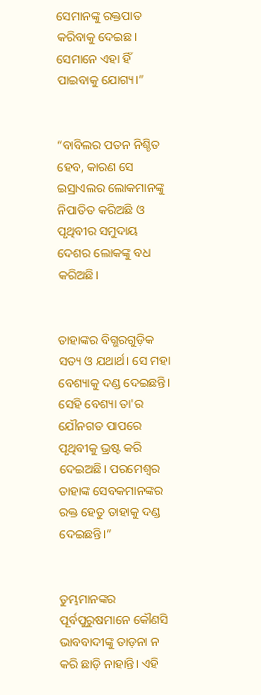ସେମାନଙ୍କୁ ରକ୍ତପାତ କରିବାକୁ ଦେଇଛ। ସେମାନେ ଏହା ହିଁ ପାଇବାକୁ ଯୋଗ୍ୟ।”


“ବାବିଲର ପତନ ନିଶ୍ଚିତ ହେବ, କାରଣ ସେ ଇସ୍ରାଏଲର ଲୋକମାନଙ୍କୁ ନିପାତିତ କରିଅଛି ଓ ପୃଥିବୀର ସମୁଦାୟ ଦେଶର ଲୋକଙ୍କୁ ବଧ କରିଅଛି।


ତାହାଙ୍କର ବିଗ୍ଭରଗୁଡ଼ିକ ସତ୍ୟ ଓ ଯଥାର୍ଥ। ସେ ମହା ବେଶ୍ୟାକୁ ଦଣ୍ଡ ଦେଇଛନ୍ତି। ସେହି ବେଶ୍ୟା ତା'ର ଯୌନଗତ ପାପରେ ପୃଥିବୀକୁ ଭ୍ରଷ୍ଟ କରି ଦେଇଅଛି। ପରମେଶ୍ୱର ତାହାଙ୍କ ସେବକମାନଙ୍କର ରକ୍ତ ହେତୁ ତାହାକୁ ଦଣ୍ଡ ଦେଇଛନ୍ତି।”


ତୁମ୍ଭମାନଙ୍କର ପୂର୍ବପୁରୁଷମାନେ କୌଣସି ଭାବବାଦୀଙ୍କୁ ତାଡ଼ନା ନ କରି ଛାଡ଼ି ନାହାନ୍ତି। ଏହି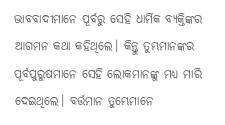ଭାବବାଦୀମାନେ ପୂର୍ବରୁ ସେହି ଧାର୍ମିକ ବ୍ୟକ୍ତିଙ୍କର ଆଗମନ କଥା କହିଥିଲେ। କିନ୍ତୁ ତୁମ୍ଭମାନଙ୍କର ପୂର୍ବପୁରୁଷମାନେ ସେହି ଲୋକମାନଙ୍କୁ ମଧ୍ୟ ମାରି ଦେଇଥିଲେ। ବର୍ତ୍ତମାନ ତୁମ୍ଭେମାନେ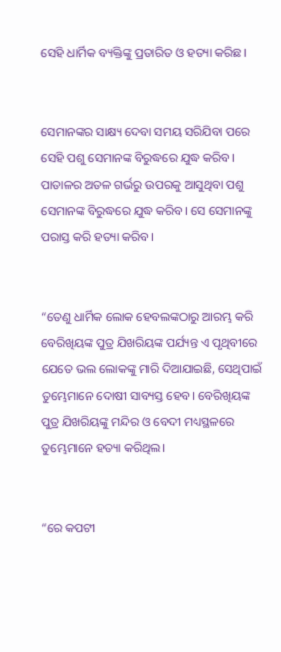ସେହି ଧାର୍ମିକ ବ୍ୟକ୍ତିଙ୍କୁ ପ୍ରତାରିତ ଓ ହତ୍ୟା କରିଛ।


ସେମାନଙ୍କର ସାକ୍ଷ୍ୟ ଦେବା ସମୟ ସରିଯିବା ପରେ ସେହି ପଶୁ ସେମାନଙ୍କ ବିରୁଦ୍ଧରେ ଯୁଦ୍ଧ କରିବ। ପାତାଳର ଅତଳ ଗର୍ଭରୁ ଉପରକୁ ଆସୁଥିବା ପଶୁ ସେମାନଙ୍କ ବିରୁଦ୍ଧରେ ଯୁଦ୍ଧ କରିବ। ସେ ସେମାନଙ୍କୁ ପରାସ୍ତ କରି ହତ୍ୟା କରିବ।


“ତେଣୁ ଧାର୍ମିକ ଲୋକ ହେବଲଙ୍କଠାରୁ ଆରମ୍ଭ କରି ବେରିଖିୟଙ୍କ ପୁତ୍ର ଯିଖରିୟଙ୍କ ପର୍ଯ୍ୟନ୍ତ ଏ ପୃଥିବୀରେ ଯେତେ ଭଲ ଲୋକଙ୍କୁ ମାରି ଦିଆଯାଇଛି, ସେଥିପାଇଁ ତୁମ୍ଭେମାନେ ଦୋଷୀ ସାବ୍ୟସ୍ତ ହେବ। ବେରିଖିୟଙ୍କ ପୁତ୍ର ଯିଖରିୟଙ୍କୁ ମନ୍ଦିର ଓ ବେଦୀ ମଧ୍ୟସ୍ଥଳରେ ତୁମ୍ଭେମାନେ ହତ୍ୟା କରିଥିଲ।


“ରେ କପଟୀ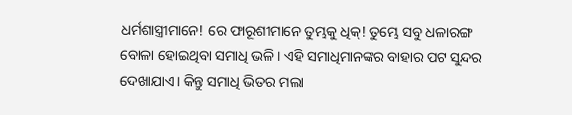ଧର୍ମଶାସ୍ତ୍ରୀମାନେ! ରେ ଫାରୂଶୀମାନେ ତୁମ୍ଭକୁ ଧିକ୍! ତୁମ୍ଭେ ସବୁ ଧଳାରଙ୍ଗ ବୋଳା ହୋଇଥିବା ସମାଧି ଭଳି। ଏହି ସମାଧିମାନଙ୍କର ବାହାର ପଟ ସୁନ୍ଦର ଦେଖାଯାଏ। କିନ୍ତୁ ସମାଧି ଭିତର ମଲା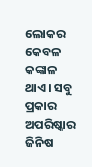ଲୋକର କେବଳ କଙ୍କାଳ ଥାଏ। ସବୁ ପ୍ରକାର ଅପରିଷ୍କାର ଜିନିଷ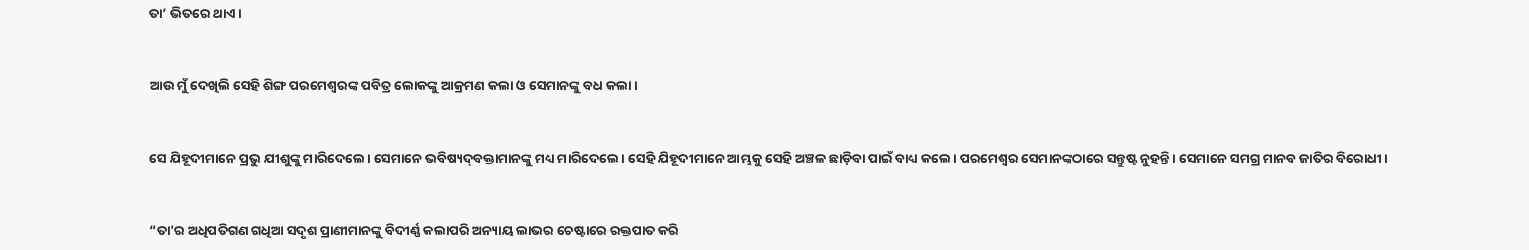ତା’ ଭିତରେ ଥାଏ।


ଆଉ ମୁଁ ଦେଖିଲି ସେହି ଶିଙ୍ଗ ପରମେଶ୍ୱରଙ୍କ ପବିତ୍ର ଲୋକଙ୍କୁ ଆକ୍ରମଣ କଲା ଓ ସେମାନଙ୍କୁ ବଧ କଲା।


ସେ ଯିହୂଦୀମାନେ ପ୍ରଭୁ ଯୀଶୁଙ୍କୁ ମାରିଦେଲେ। ସେମାନେ ଭବିଷ୍ୟ‌‌ଦ୍‌‌‌‌ବକ୍ତାମାନଙ୍କୁ ମଧ୍ୟ ମାରିଦେଲେ। ସେହି ଯିହୂଦୀମାନେ ଆମ୍ଭକୁ ସେହି ଅଞ୍ଚଳ ଛାଡ଼ିବା ପାଇଁ ବାଧ୍ୟ କଲେ। ପରମେଶ୍ୱର ସେମାନଙ୍କଠାରେ ସନ୍ତୁଷ୍ଟ ନୁହନ୍ତି। ସେମାନେ ସମଗ୍ର ମାନବ ଜାତିର ବିରୋଧୀ।


“ତା'ର ଅଧିପତିଗଣ ଗଧିଆ ସଦୃଶ ପ୍ରାଣୀମାନଙ୍କୁ ବିଦୀର୍ଣ୍ଣ କଲାପରି ଅନ୍ୟାୟ ଲାଭର ଚେଷ୍ଟାରେ ରକ୍ତପାତ କରି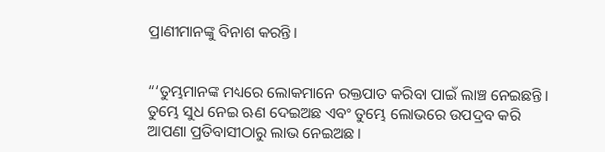ପ୍ରାଣୀମାନଙ୍କୁ ବିନାଶ କରନ୍ତି।


“‘ତୁମ୍ଭମାନଙ୍କ ମଧ୍ୟରେ ଲୋକମାନେ ରକ୍ତପାତ କରିବା ପାଇଁ ଲାଞ୍ଚ ନେଇଛନ୍ତି। ତୁମ୍ଭେ ସୁଧ ନେଇ ଋଣ ଦେଇଅଛ ଏବଂ ତୁମ୍ଭେ ଲୋଭରେ ଉପଦ୍ରବ କରି ଆପଣା ପ୍ରତିବାସୀଠାରୁ ଲାଭ ନେଇଅଛ।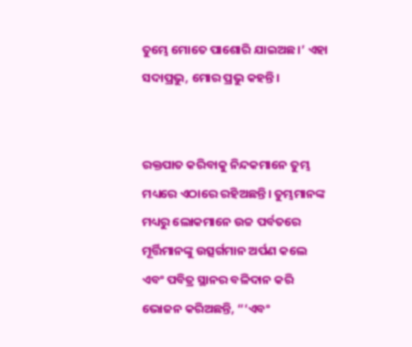ତୁମ୍ଭେ ମୋତେ ପାଶୋରି ଯାଇଅଛ।’ ଏହା ସଦାପ୍ରଭୁ, ମୋର ପ୍ରଭୁ କହନ୍ତି।


ରକ୍ତପାତ କରିବାକୁ ନିନ୍ଦକମାନେ ତୁମ୍ଭ ମଧ୍ୟରେ ଏଠାରେ ରହିଅଛନ୍ତି। ତୁମ୍ଭମାନଙ୍କ ମଧ୍ୟରୁ ଲୋକମାନେ ଉଚ୍ଚ ପର୍ବତରେ ମୂର୍ତ୍ତିମାନଙ୍କୁ ଉତ୍ସର୍ଗମାନ ଅର୍ପଣ କଲେ ଏବଂ ପବିତ୍ର ସ୍ଥାନର ବଳିଦାନ କରି ଭୋଜନ କରିଅଛନ୍ତି, “‘ଏବଂ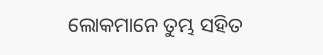ଲୋକମାନେ ତୁମ୍ଭ ସହିତ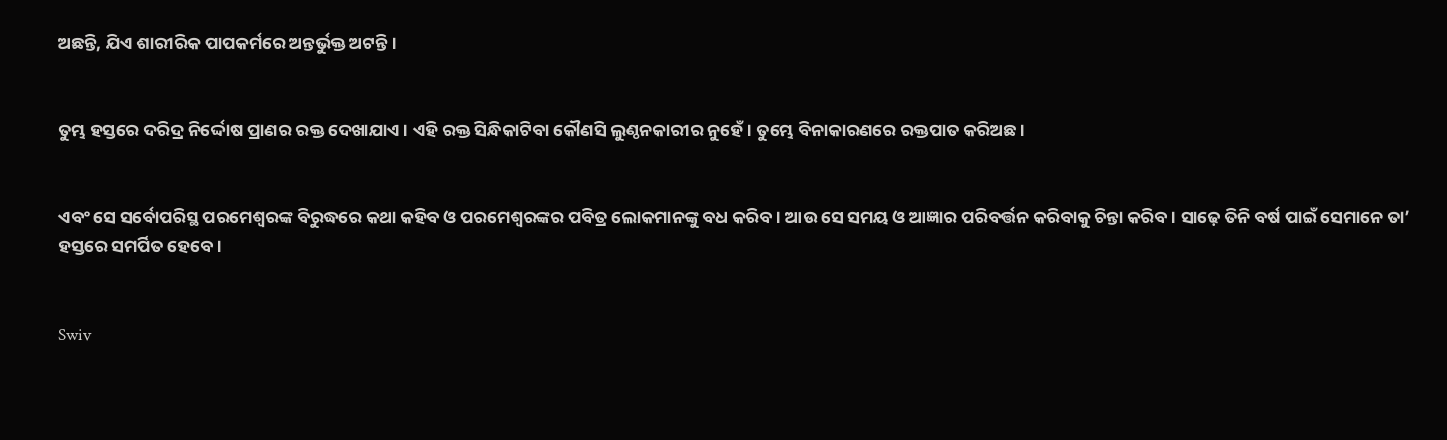ଅଛନ୍ତି, ଯିଏ ଶାରୀରିକ ପାପକର୍ମରେ ଅନ୍ତର୍ଭୁକ୍ତ ଅଟନ୍ତି।


ତୁମ୍ଭ ହସ୍ତରେ ଦରିଦ୍ର ନିର୍ଦ୍ଦୋଷ ପ୍ରାଣର ରକ୍ତ ଦେଖାଯାଏ। ଏହି ରକ୍ତ ସିନ୍ଧିକାଟିବା କୌଣସି ଲୁଣ୍ଠନକାରୀର ନୁହେଁ। ତୁମ୍ଭେ ବିନାକାରଣରେ ରକ୍ତପାତ କରିଅଛ।


ଏବଂ ସେ ସର୍ବୋପରିସ୍ଥ ପରମେଶ୍ୱରଙ୍କ ବିରୁଦ୍ଧରେ କଥା କହିବ ଓ ପରମେଶ୍ୱରଙ୍କର ପବିତ୍ର ଲୋକମାନଙ୍କୁ ବଧ କରିବ। ଆଉ ସେ ସମୟ ଓ ଆଜ୍ଞାର ପରିବର୍ତ୍ତନ କରିବାକୁ ଚିନ୍ତା କରିବ। ସାଢ଼େ ତିନି ବର୍ଷ ପାଇଁ ସେମାନେ ତା’ ହସ୍ତରେ ସମର୍ପିତ ହେବେ।


Swiv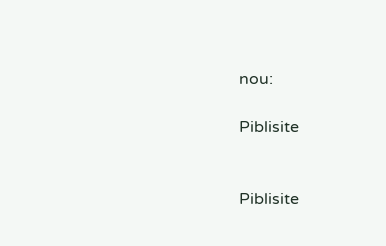nou:

Piblisite


Piblisite